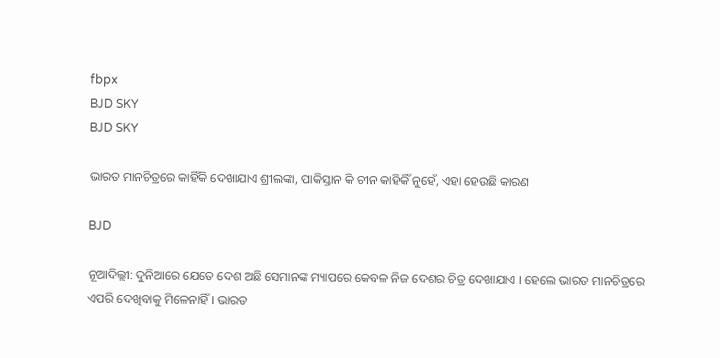fbpx
BJD SKY
BJD SKY

ଭାରତ ମାନଚିତ୍ରରେ କାହିଁକି ଦେଖାଯାଏ ଶ୍ରୀଲଙ୍କା, ପାକିସ୍ତାନ କି ଚୀନ କାହିକିଁ ନୁହେଁ, ଏହା ହେଉଛି କାରଣ

BJD

ନୂଆଦିଲ୍ଲୀ: ଦୁନିଆରେ ଯେତେ ଦେଶ ଅଛି ସେମାନଙ୍କ ମ୍ୟାପରେ କେବଳ ନିଜ ଦେଶର ଚିତ୍ର ଦେଖାଯାଏ । ହେଲେ ଭାରତ ମାନଚିତ୍ରରେ ଏପରି ଦେଖିବାକୁ ମିଳେନାହିଁ । ଭାରତ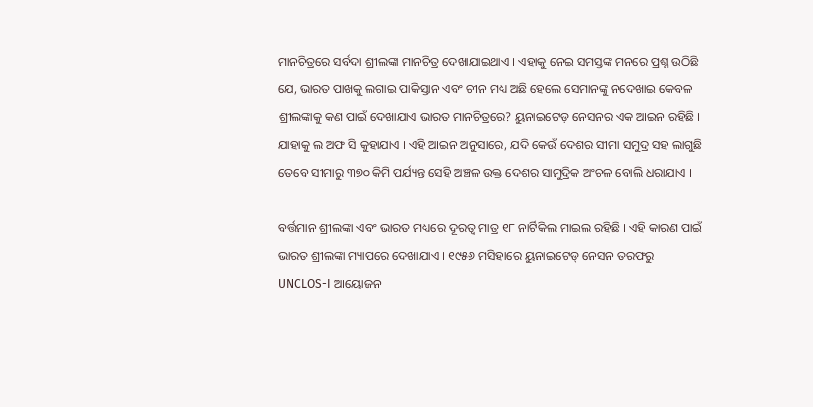ମାନଚିତ୍ରରେ ସର୍ବଦା ଶ୍ରୀଲଙ୍କା ମାନଚିତ୍ର ଦେଖାଯାଇଥାଏ । ଏହାକୁ ନେଇ ସମସ୍ତଙ୍କ ମନରେ ପ୍ରଶ୍ନ ଉଠିଛି ଯେ, ଭାରତ ପାଖକୁ ଲଗାଇ ପାକିସ୍ତାନ ଏବଂ ଚୀନ ମଧ୍ୟ ଅଛି ହେଲେ ସେମାନଙ୍କୁ ନଦେଖାଇ କେବଳ ଶ୍ରୀଲଙ୍କାକୁ କଣ ପାଇଁ ଦେଖାଯାଏ ଭାରତ ମାନଚିତ୍ରରେ? ୟୁନାଇଟେଡ଼ ନେସନର ଏକ ଆଇନ ରହିଛି । ଯାହାକୁ ଲ ଅଫ ସି କୁହାଯାଏ । ଏହି ଆଇନ ଅନୁସାରେ, ଯଦି କେଉଁ ଦେଶର ସୀମା ସମୁଦ୍ର ସହ ଲାଗୁଛି ତେବେ ସୀମାରୁ ୩୭୦ କିମି ପର୍ଯ୍ୟନ୍ତ ସେହି ଅଞ୍ଚଳ ଉକ୍ତ ଦେଶର ସାମୁଦ୍ରିକ ଅଂଚଳ ବୋଲି ଧରାଯାଏ ।

ବର୍ତ୍ତମାନ ଶ୍ରୀଲଙ୍କା ଏବଂ ଭାରତ ମଧ୍ୟରେ ଦୂରତ୍ୱ ମାତ୍ର ୧୮ ନାର୍ଟିକିଲ ମାଇଲ ରହିଛି । ଏହି କାରଣ ପାଇଁ ଭାରତ ଶ୍ରୀଲଙ୍କା ମ୍ୟାପରେ ଦେଖାଯାଏ । ୧୯୫୬ ମସିହାରେ ୟୁନାଇଟେଡ୍ ନେସନ ତରଫରୁ UNCLOS-I ଆୟୋଜନ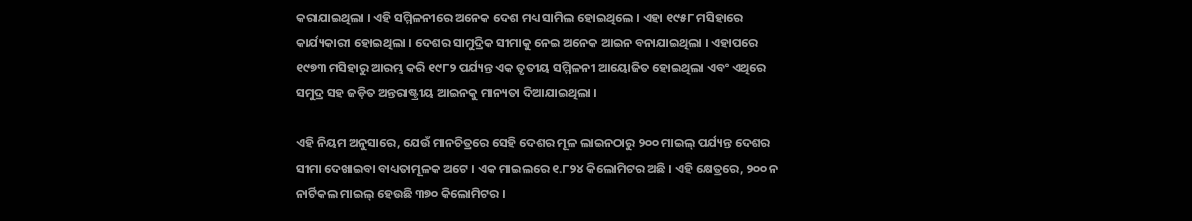କରାଯାଇଥିଲା । ଏହି ସମ୍ମିଳନୀରେ ଅନେକ ଦେଶ ମଧ୍ୟ ସାମିଲ ହୋଇଥିଲେ । ଏହା ୧୯୫୮ ମସିହାରେ କାର୍ଯ୍ୟକାରୀ ହୋଇଥିଲା । ଦେଶର ସାମୁଦ୍ରିକ ସୀମାକୁ ନେଇ ଅନେକ ଆଇନ ବନାଯାଇଥିଲା । ଏହାପରେ ୧୯୭୩ ମସିହାରୁ ଆରମ୍ଭ କରି ୧୯୮୨ ପର୍ଯ୍ୟନ୍ତ ଏକ ତୃତୀୟ ସମ୍ମିଳନୀ ଆୟୋଜିତ ହୋଇଥିଲା ଏବଂ ଏଥିରେ ସମୁଦ୍ର ସହ ଜଡ଼ିତ ଅନ୍ତରାଷ୍ଟ୍ରୀୟ ଆଇନକୁ ମାନ୍ୟତା ଦିଆଯାଇଥିଲା ।

ଏହି ନିୟମ ଅନୁସାରେ, ଯେଉଁ ମାନଚିତ୍ରରେ ସେହି ଦେଶର ମୂଳ ଲାଇନଠାରୁ ୨୦୦ ମାଇଲ୍ ପର୍ଯ୍ୟନ୍ତ ଦେଶର ସୀମା ଦେଖାଇବା ବାଧ୍ୟତାମୂଳକ ଅଟେ । ଏକ ମାଇଲରେ ୧.୮୨୪ କିଲୋମିଟର ଅଛି । ଏହି କ୍ଷେତ୍ରରେ, ୨୦୦ ନ ନାର୍ଟିକଲ ମାଇଲ୍ ହେଉଛି ୩୭୦ କିଲୋମିଟର ।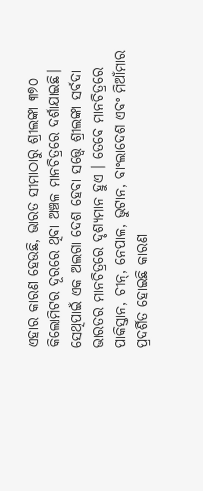ଏହାର କାରଣ ହେଉଛି, ଭାରତ ସୀମାଠାରୁ ଶ୍ରୀଲଙ୍କା ୩୭୦ କିଲୋମିଟର ଦୂରରେ ଥିବା ଅଞ୍ଚଳ ମାନଚିତ୍ରରେ ଦର୍ଶାଯାଇଛି। ସେଥିପାଇଁ ଏକ ଅଲଗା ଦେଶ ହେବା ସତ୍ତ୍ୱେ ଶ୍ରୀଲଙ୍କା ସର୍ବଦା ଭାରତର ମାନଚିତ୍ରରେ ଦୃଶ୍ୟମାନ ହୁଏ । ତେବେ ମାନଚିତ୍ରରେ ପାକିସ୍ତାନ, ଚୀନ୍, ନେପାଳ, ଭୁଟାନ, ବାଂଲାଦେଶ ଏବଂ ମିଆଁମାର ପ୍ରଦର୍ଶିତ ହୋଇଛି କାରଣ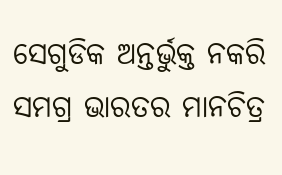ସେଗୁଡିକ ଅନ୍ତର୍ଭୁକ୍ତ ନକରି ସମଗ୍ର ଭାରତର ମାନଚିତ୍ର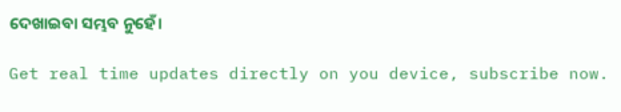ଦେଖାଇବା ସମ୍ଭବ ନୁହେଁ।

Get real time updates directly on you device, subscribe now.